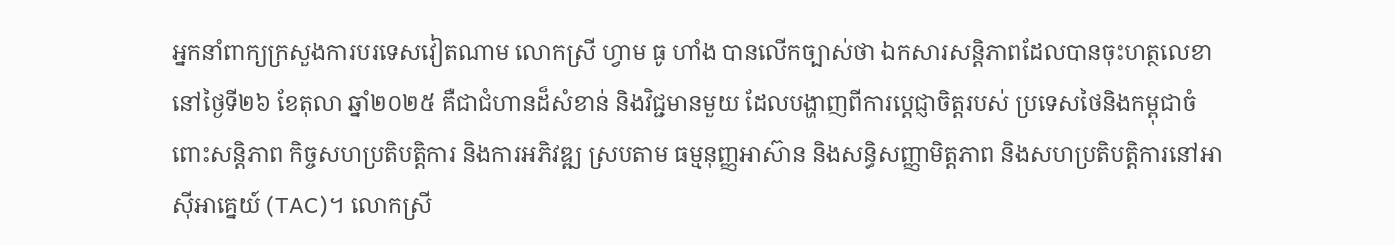អ្នកនាំពាក្យក្រសួងការបរទេសវៀតណាម លោកស្រី ហ្វាម ធូ ហាំង បានលើកច្បាស់ថា ឯកសារសន្តិភាពដែលបានចុះហត្ថលេខានៅថ្ងៃទី២៦ ខែតុលា ឆ្នាំ២០២៥ គឺជាជំហានដ៏សំខាន់ និងវិជ្ជមានមួយ ដែលបង្ហាញពីការប្តេជ្ញាចិត្តរបស់ ប្រទេសថៃនិងកម្ពុជាចំពោះសន្តិភាព កិច្ចសហប្រតិបត្តិការ និងការអភិវឌ្ឍ ស្របតាម ធម្មនុញ្ញអាស៊ាន និងសន្ធិសញ្ញាមិត្តភាព និងសហប្រតិបត្តិការនៅអាស៊ីអាគ្នេយ៍ (TAC)។ លោកស្រី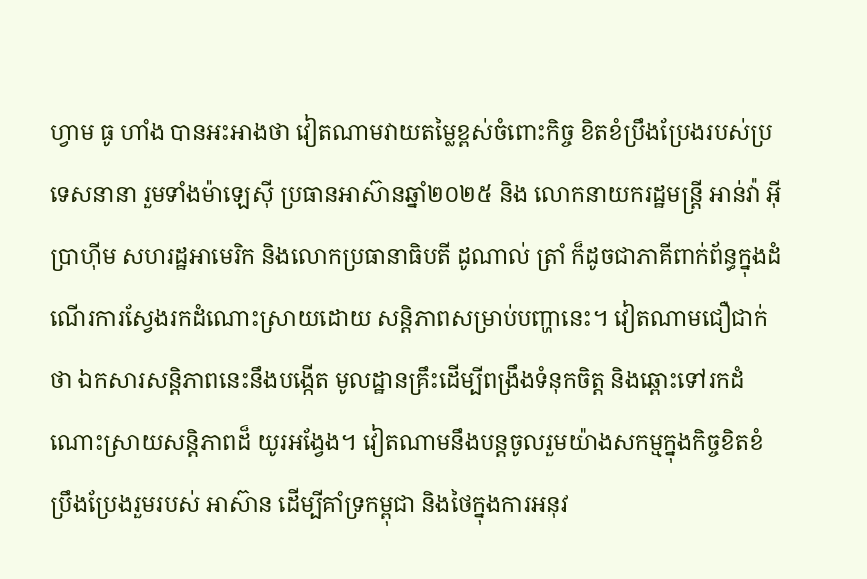ហ្វាម ធូ ហាំង បានអះអាងថា វៀតណាមវាយតម្លៃខ្ពស់ចំពោះកិច្ច ខិតខំប្រឹងប្រែងរបស់ប្រទេសនានា រួមទាំងម៉ាឡេស៊ី ប្រធានអាស៊ានឆ្នាំ២០២៥ និង លោកនាយករដ្ឋមន្ត្រី អាន់វ៉ា អ៊ីប្រាហ៊ីម សហរដ្ឋអាមេរិក និងលោកប្រធានាធិបតី ដូណាល់ ត្រាំ ក៏ដូចជាភាគីពាក់ព័ន្ធក្នុងដំណើរការស្វែងរកដំណោះស្រាយដោយ សន្តិភាពសម្រាប់បញ្ហានេះ។ វៀតណាមជឿជាក់ថា ឯកសារសន្តិភាពនេះនឹងបង្កើត មូលដ្ឋានគ្រឹះដើម្បីពង្រឹងទំនុកចិត្ត និងឆ្ពោះទៅរកដំណោះស្រាយសន្តិភាពដ៏ យូរអង្វែង។ វៀតណាមនឹងបន្តចូលរួមយ៉ាងសកម្មក្នុងកិច្ចខិតខំប្រឹងប្រែងរួមរបស់ អាស៊ាន ដើម្បីគាំទ្រកម្ពុជា និងថៃក្នុងការអនុវ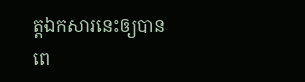ត្តឯកសារនេះឲ្យបានពេ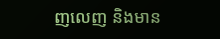ញលេញ និងមាន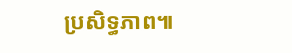ប្រសិទ្ធភាព៕